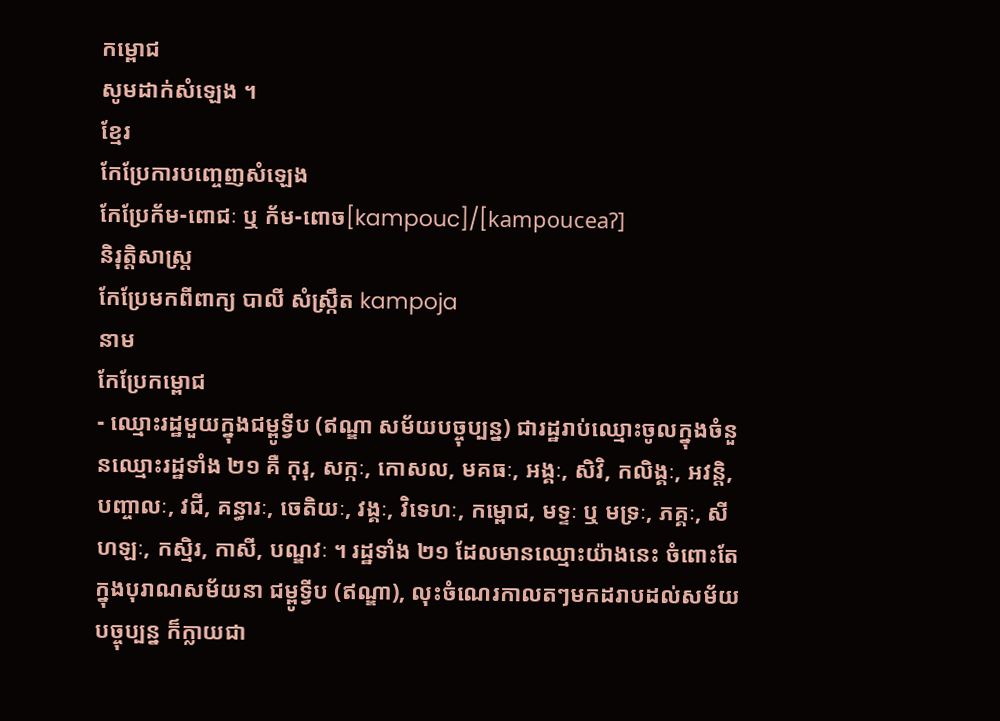កម្ពោជ
សូមដាក់សំឡេង ។
ខ្មែរ
កែប្រែការបញ្ចេញសំឡេង
កែប្រែក័ម-ពោជៈ ឬ ក័ម-ពោច[kampouc]/[kampouceaʔ]
និរុត្តិសាស្ត្រ
កែប្រែមកពីពាក្យ បាលី សំស្ក្រឹត kampoja
នាម
កែប្រែកម្ពោជ
- ឈ្មោះរដ្ឋមួយក្នុងជម្ពូទ្វីប (ឥណ្ឌា សម័យបច្ចុប្បន្ន) ជារដ្ឋរាប់ឈ្មោះចូលក្នុងចំនួនឈ្មោះរដ្ឋទាំង ២១ គឺ កុរុ, សក្កៈ, កោសល, មគធៈ, អង្គៈ, សិវិ, កលិង្គៈ, អវន្តិ, បញ្ចាលៈ, វជី, គន្ធារៈ, ចេតិយៈ, វង្គៈ, វិទេហៈ, កម្ពោជ, មទ្ទៈ ឬ មទ្រៈ, ភគ្គៈ, សីហឡៈ, កស្មិរ, កាសី, បណ្ឌវៈ ។ រដ្ឋទាំង ២១ ដែលមានឈ្មោះយ៉ាងនេះ ចំពោះតែក្នុងបុរាណសម័យនា ជម្ពូទ្វីប (ឥណ្ឌា), លុះចំណេរកាលតៗមកដរាបដល់សម័យបច្ចុប្បន្ន ក៏ក្លាយជា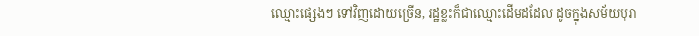ឈ្មោះផ្សេងៗ ទៅវិញដោយច្រើន, រដ្ឋខ្លះក៏ជាឈ្មោះដើមដដែល ដូចក្នុងសម័យបុរា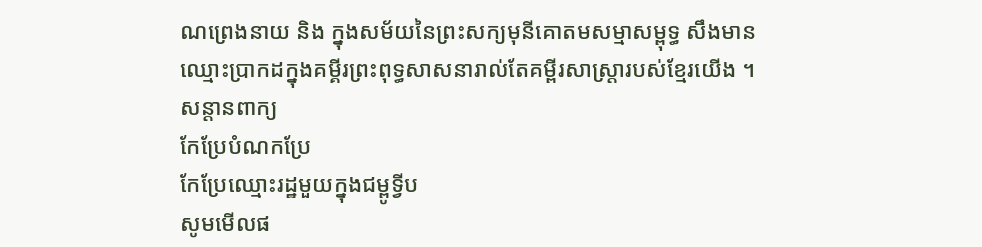ណព្រេងនាយ និង ក្នុងសម័យនៃព្រះសក្យមុនីគោតមសម្មាសម្ពុទ្ធ សឹងមានឈ្មោះប្រាកដក្នុងគម្គីរព្រះពុទ្ធសាសនារាល់តែគម្ពីរសាស្រ្តារបស់ខ្មែរយើង ។
សន្តានពាក្យ
កែប្រែបំណកប្រែ
កែប្រែឈ្មោះរដ្ឋមួយក្នុងជម្ពូទ្វីប
សូមមើលផ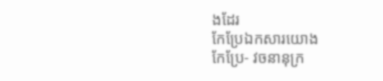ងដែរ
កែប្រែឯកសារយោង
កែប្រែ- វចនានុក្រ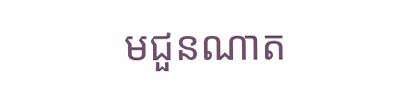មជួនណាត